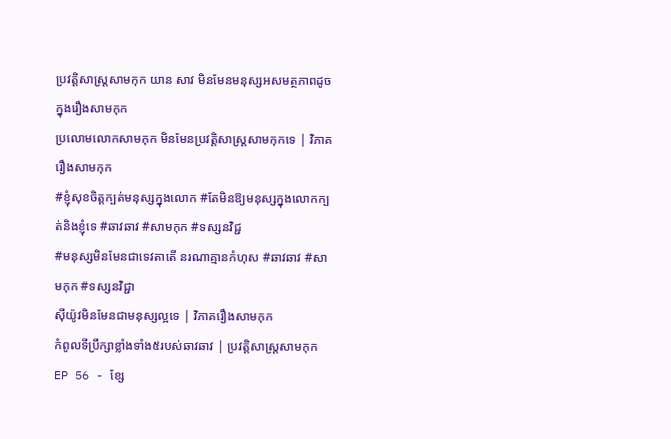ប្រវត្តិសាស្រ្តសាមកុក យាន សាវ មិនមែនមនុស្សអសមត្ថភាពដូចក្នុងរឿងសាមកុក
ប្រលោមលោកសាមកុក មិនមែនប្រវត្តិសាស្ត្រសាមកុកទេ | វិភាគរឿងសាមកុក
#ខ្ញុំសុខចិត្តក្បត់មនុស្សក្នុងលោក #តែមិនឱ្យមនុស្សក្នុងលោកក្បត់និងខ្ញុំទេ #ឆាវឆាវ #សាមកុក #ទស្សនវិជ្ជ
#មនុស្សមិនមែនជាទេវតាតើ នរណាគ្មានកំហុស #ឆាវឆាវ #សាមកុក #ទស្សនវិជ្ជា
ស៊ីយ៉ូវមិនមែនជាមនុស្សល្អទេ | វិភាគរឿងសាមកុក
កំពូលទីប្រឹក្សាខ្លាំងទាំង៥របស់ឆាវឆាវ | ប្រវត្តិសាស្ត្រសាមកុក
EP 56 - ខ្សែ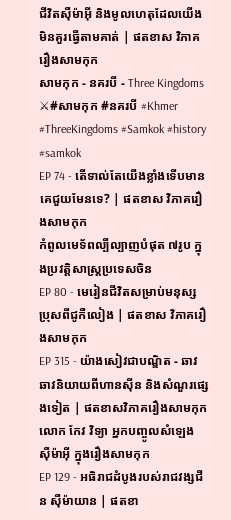ជីវិតស៊ឺម៉ាអុី និងមូលហេតុដែលយើងមិនគួរធ្វើតាមគាត់ | ផតខាស វិភាគរឿងសាមកុក
សាមកុក - នគរបី - Three Kingdoms ⚔#សាមកុក #នគរបី #Khmer #ThreeKingdoms #Samkok #history #samkok
EP 74 - តើទាល់តែយើងខ្លាំងទើបមានគេជួយមែនទេ? | ផតខាស វិភាគរឿងសាមកុក
កំពូលមេទ័ពល្បីល្បាញបំផុត ៧រូប ក្នុងប្រវត្តិសាស្រ្តប្រទេសចិន
EP 80 - មេរៀនជីវិតសម្រាប់មនុស្សប្រុសពីជូកឺលៀង | ផតខាស វិភាគរឿងសាមកុក
EP 315 - យ៉ាងសៀវជាបណ្ឌិត - ឆាវឆាវនិយាយពីហានស៊ីន និងសំណួរផ្សេងទៀត | ផតខាសវិភាគរឿងសាមកុក
លោក កែវ វិទ្យា អ្នកបញ្ចូលសំឡេង ស៊ឺម៉ាអ៊ី ក្នុងរឿងសាមកុក
EP 129 - អធិរាជដំបូងរបស់រាជវង្សជីន ស៊ឺម៉ាយាន | ផតខា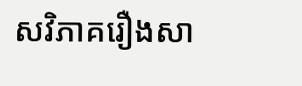សវិភាគរឿងសា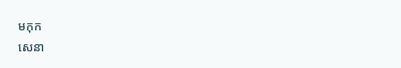មកុក
សេនា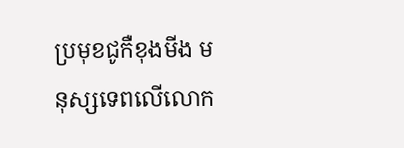ប្រមុខជូកឺខុងមីង មនុស្សទេពលើលោក